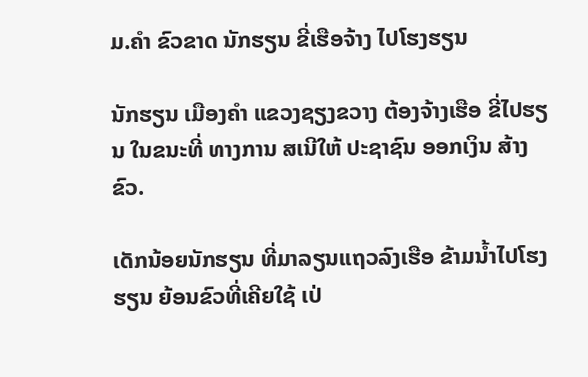ມ.ຄຳ ຂົວຂາດ ນັກຮຽນ ຂີ່ເຮືອຈ້າງ ໄປໂຮງຮຽນ

ນັກຮຽນ ເມືອງຄຳ ແຂວງຊຽງຂວາງ ຕ້ອງຈ້າງເຮືອ ຂີ່ໄປຮຽນ ໃນຂນະທີ່ ທາງການ ສເນີໃຫ້ ປະຊາຊົນ ອອກເງິນ ສ້າງຂົວ.

ເດັກນ້ອຍນັກຮຽນ ທີ່ມາລຽນແຖວລົງເຮືອ ຂ້າມນໍ້າໄປໂຮງຮຽນ ຍ້ອນຂົວທີ່ເຄີຍໃຊ້ ເປ່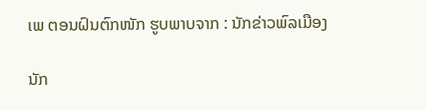ເພ ຕອນຝົນຕົກໜັກ ຮູບພາບຈາກ : ນັກຂ່າວພົລເມືອງ

ນັກ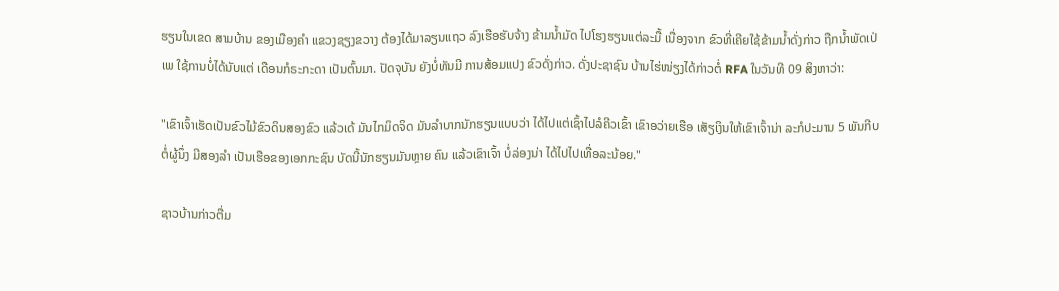ຮຽນໃນເຂດ ສາມບ້ານ ຂອງເມືອງຄຳ ແຂວງຊຽງຂວາງ ຕ້ອງໄດ້ມາລຽນແຖວ ລົງເຮືອຮັບຈ້າງ ຂ້າມນໍ້າມັດ ໄປໂຮງຮຽນແຕ່ລະມື້ ເນື່ອງຈາກ ຂົວທີ່ເຄີຍໃຊ້ຂ້າມນໍ້າດັ່ງກ່າວ ຖືກນໍ້າພັດເປ່ເພ ໃຊ້ການບໍ່ໄດ້ນັບແຕ່ ເດືອນກໍຣະກະດາ ເປັນຕົ້ນມາ. ປັດຈຸບັນ ຍັງບໍ່ທັນມີ ການສ້ອມແປງ ຂົວດັ່ງກ່າວ. ດັ່ງປະຊາຊົນ ບ້ານໄຮ່ໜ່ຽງໄດ້ກ່າວຕໍ່ RFA ໃນວັນທີ 09 ສິງຫາວ່າ:

"ເຂົາເຈົ້າເຮັດເປັນຂົວໄມ້ຂົວດິນສອງຂົວ ແລ້ວເດ້ ມັນໄກມິດຈິດ ມັນລຳບາກນັກຮຽນແບບວ່າ ໄດ້ໄປແຕ່ເຊົ້າໄປລໍຄີວເຂົ້າ ເຂົາອວ່າຍເຮືອ ເສັຽເງິນໃຫ້ເຂົາເຈົ້ານ່າ ລະກໍປະມານ 5 ພັນກີບ ຕໍ່ຜູ້ນຶ່ງ ມີສອງລຳ ເປັນເຮືອຂອງເອກກະຊົນ ບັດນີ້ນັກຮຽນມັນຫຼາຍ ຄົນ ແລ້ວເຂົາເຈົ້າ ບໍ່ລ່ອງນ່າ ໄດ້ໄປໄປເທື່ອລະນ້ອຍ."

ຊາວບ້ານກ່າວຕື່ມ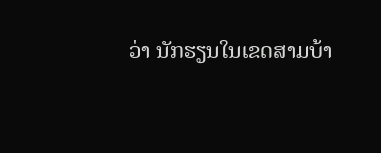ວ່າ ນັກຮຽນໃນເຂດສາມບ້າ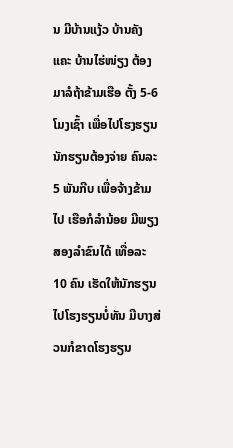ນ ມີບ້ານແງ້ວ ບ້ານຄັງແຄະ ບ້ານໄຮ່ໜ່ຽງ ຕ້ອງມາລໍຖ້າຂ້າມເຮືອ ຕັ້ງ 5-6 ໂມງເຊົ້າ ເພື່ອໄປໂຮງຮຽນ ນັກຮຽນຕ້ອງຈ່າຍ ຄົນລະ 5 ພັນກີບ ເພື່ອຈ້າງຂ້າມໄປ ເຮືອກໍລໍານ້ອຍ ມີພຽງສອງລຳຂົນໄດ້ ເທື່ອລະ 10 ຄົນ ເຮັດໃຫ້ນັກຮຽນ ໄປໂຮງຮຽນບໍ່ທັນ ມີບາງສ່ວນກໍຂາດໂຮງຮຽນ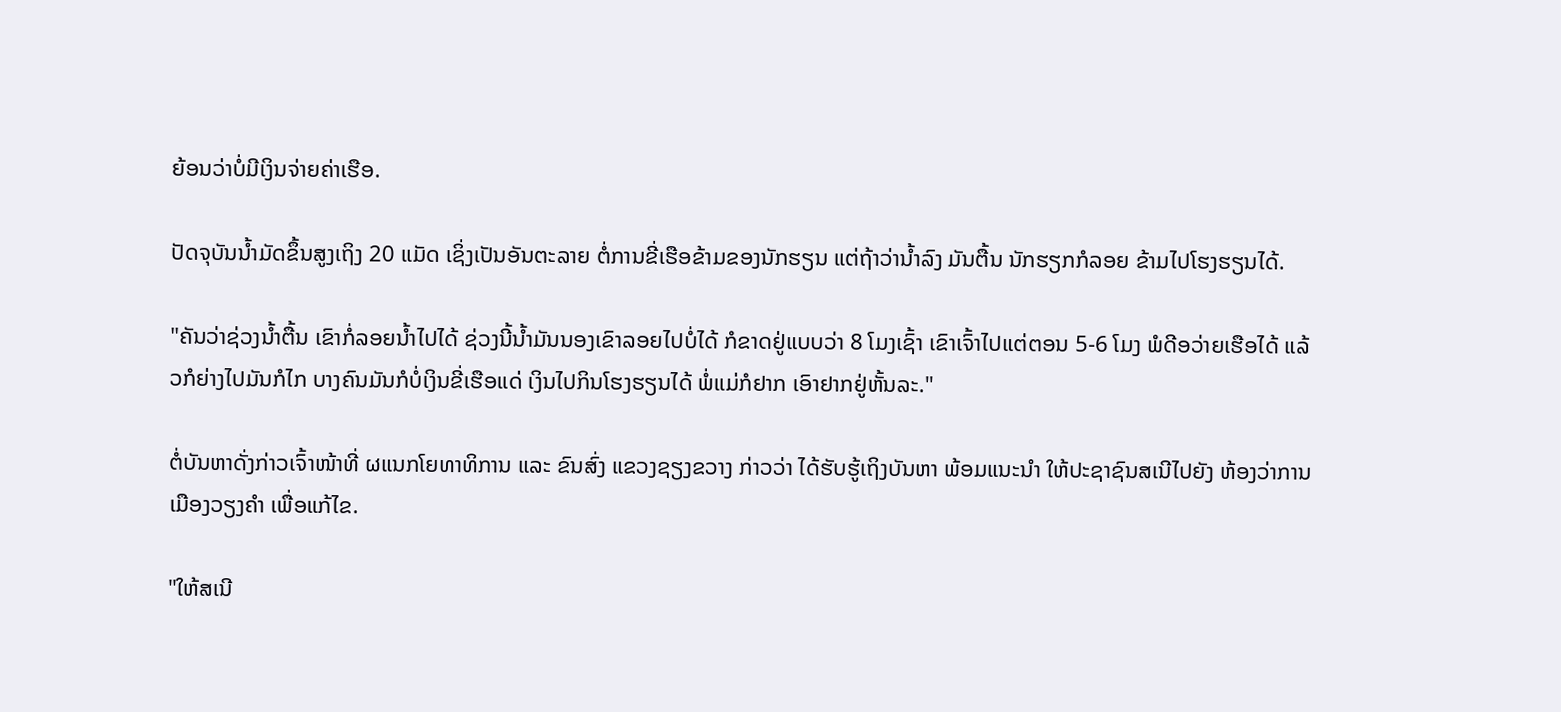ຍ້ອນວ່າບໍ່ມີເງິນຈ່າຍຄ່າເຮືອ.

ປັດຈຸບັນນໍ້າມັດຂຶ້ນສູງເຖິງ 20 ແມັດ ເຊິ່ງເປັນອັນຕະລາຍ ຕໍ່ການຂີ່ເຮືອຂ້າມຂອງນັກຮຽນ ແຕ່ຖ້າວ່ານໍ້າລົງ ມັນຕື້ນ ນັກຮຽກກໍລອຍ ຂ້າມໄປໂຮງຮຽນໄດ້.

"ຄັນວ່າຊ່ວງນໍ້າຕື້ນ ເຂົາກໍ່ລອຍນໍ້າໄປໄດ້ ຊ່ວງນີ້ນໍ້າມັນນອງເຂົາລອຍໄປບໍ່ໄດ້ ກໍຂາດຢູ່ແບບວ່າ 8 ໂມງເຊົ້າ ເຂົາເຈົ້າໄປແຕ່ຕອນ 5-6 ໂມງ ພໍດີອວ່າຍເຮືອໄດ້ ແລ້ວກໍຍ່າງໄປມັນກໍໄກ ບາງຄົນມັນກໍບໍ່ເງິນຂີ່ເຮືອແດ່ ເງິນໄປກິນໂຮງຮຽນໄດ້ ພໍ່ແມ່ກໍຢາກ ເອົາຢາກຢູ່ຫັ້ນລະ."

ຕໍ່ບັນຫາດັ່ງກ່າວເຈົ້າໜ້າທີ່ ຜແນກໂຍທາທິການ ແລະ ຂົນສົ່ງ ແຂວງຊຽງຂວາງ ກ່າວວ່າ ໄດ້ຮັບຮູ້ເຖິງບັນຫາ ພ້ອມແນະນຳ ໃຫ້ປະຊາຊົນສເນີໄປຍັງ ຫ້ອງວ່າການເມືອງວຽງຄຳ ເພື່ອແກ້ໄຂ.

"ໃຫ້ສເນີ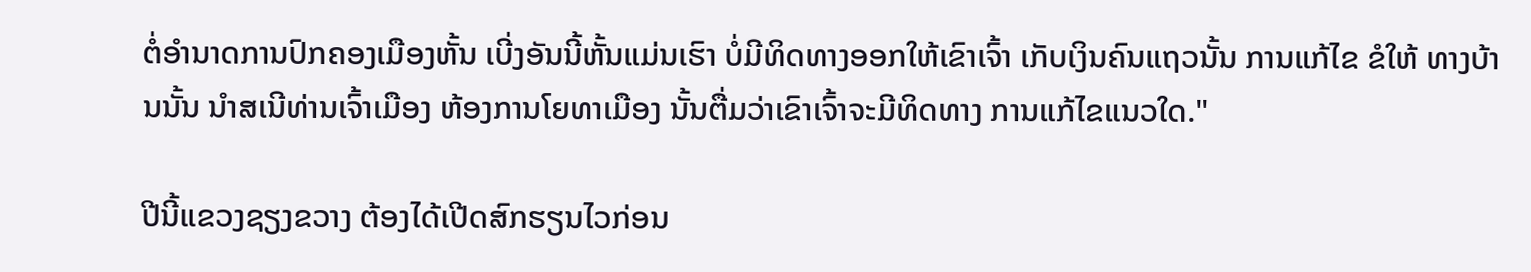ຕໍ່ອຳນາດການປົກຄອງເມືອງຫັ້ນ ເບີ່ງອັນນີ້ຫັ້ນແມ່ນເຮົາ ບໍ່ມີທິດທາງອອກໃຫ້ເຂົາເຈົ້າ ເກັບເງິນຄົນແຖວນັ້ນ ການແກ້ໄຂ ຂໍໃຫ້ ທາງບ້ານນັ້ນ ນຳສເນີທ່ານເຈົ້າເມືອງ ຫ້ອງການໂຍທາເມືອງ ນັ້ນຕື່ມວ່າເຂົາເຈົ້າຈະມີທິດທາງ ການແກ້ໄຂແນວໃດ."

ປີນີ້ແຂວງຊຽງຂວາງ ຕ້ອງໄດ້ເປີດສົກຮຽນໄວກ່ອນ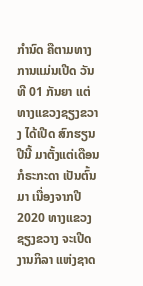ກຳນົດ ຄືຕາມທາງການແມ່ນເປີດ ວັນທີ 01 ກັນຍາ ແຕ່ທາງແຂວງຊຽງຂວາງ ໄດ້ເປີດ ສົກຮຽນປີນີ້ ມາຕັ້ງແຕ່ເດືອນ ກໍຣະກະດາ ເປັນຕົ້ນມາ ເນື່ອງຈາກປີ 2020 ທາງແຂວງຊຽງຂວາງ ຈະເປີດງານກິລາ ແຫ່ງຊາດ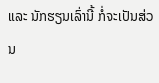ແລະ ນັກຮຽນເລົ່ານີ້ ກໍ່ຈະເປັນສ່ວນ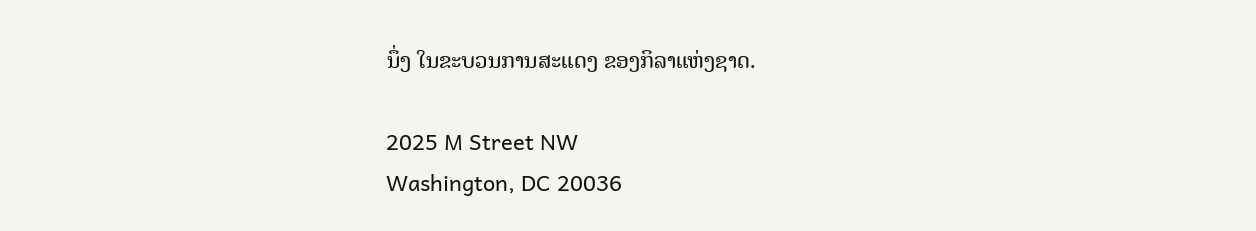ນຶ່ງ ໃນຂະບວນການສະແດງ ຂອງກິລາແຫ່ງຊາດ.

2025 M Street NW
Washington, DC 20036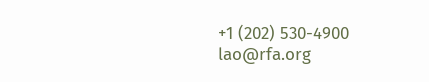+1 (202) 530-4900
lao@rfa.org